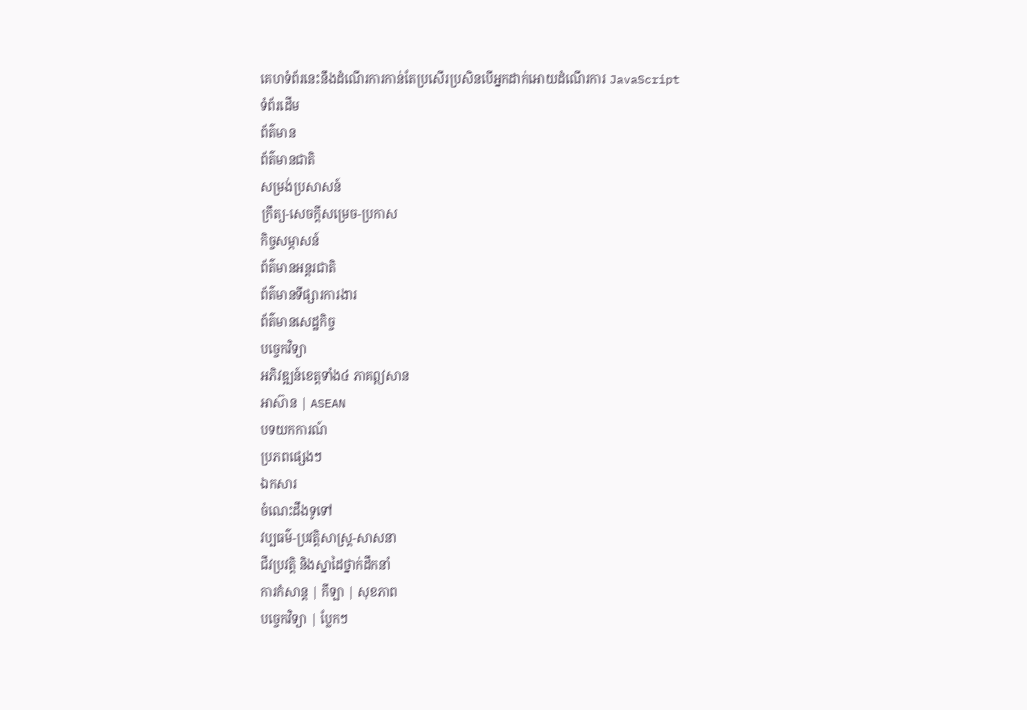គេហទំព័រនេះនឹងដំណើរការកាន់តែប្រសើរប្រសិនបើអ្នកដាក់អោយដំណើរការ JavaScript
ទំព័រដើម
ព័ត៌មាន
ព័ត៌មានជាតិ
សម្រង់ប្រសាសន៍
ក្រឹត្យ-សេចក្តីសម្រេច-ប្រកាស
កិច្ចសម្ភាសន៍
ព័ត៌មានអន្តរជាតិ
ព័ត៌មានទីផ្សារការងារ
ព័ត៌មានសេដ្ឋកិច្ច
បច្ចេកវិទ្យា
អភិវឌ្ឍន៍ខេត្តទាំង៤ ភាគឦសាន
អាស៊ាន | ASEAN
បទយកការណ៍
ប្រភពផ្សេងៗ
ឯកសារ
ចំណេះដឹងទូទៅ
វប្បធម៌-ប្រវត្តិសាស្រ្ដ-សាសនា
ជីវប្រវត្តិ និងស្នាដៃថ្នាក់ដឹកនាំ
ការកំសាន្ត | កីឡា | សុខភាព
បច្ចេកវិទ្យា | ប្លែកៗ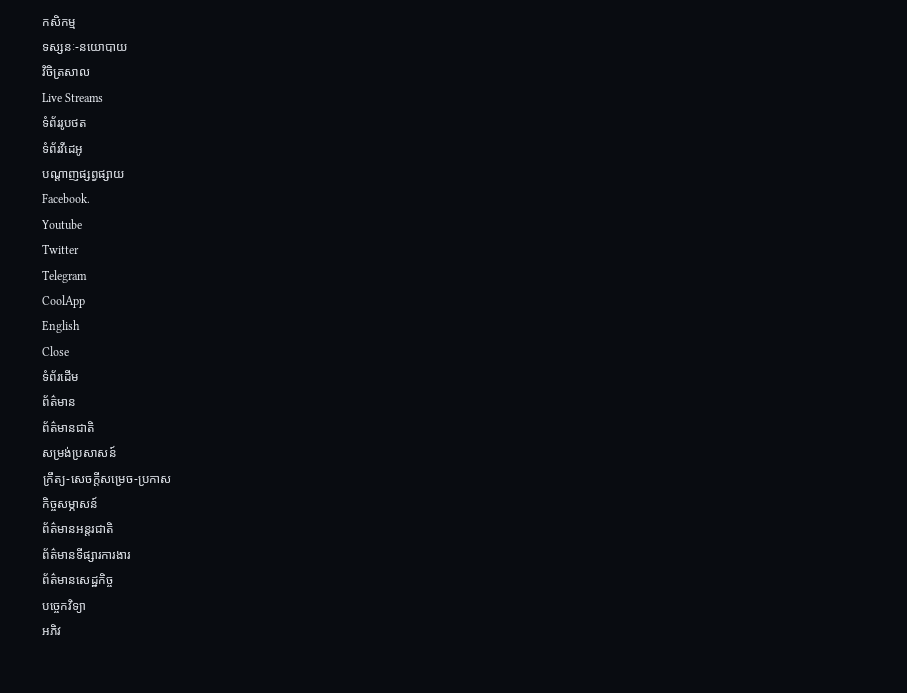កសិកម្ម
ទស្សនៈ-នយោបាយ
វិចិត្រសាល
Live Streams
ទំព័ររូបថត
ទំព័រវីដេអូ
បណ្តាញផ្សព្វផ្សាយ
Facebook.
Youtube
Twitter
Telegram
CoolApp
English
Close
ទំព័រដើម
ព័ត៌មាន
ព័ត៌មានជាតិ
សម្រង់ប្រសាសន៍
ក្រឹត្យ-សេចក្តីសម្រេច-ប្រកាស
កិច្ចសម្ភាសន៍
ព័ត៌មានអន្តរជាតិ
ព័ត៌មានទីផ្សារការងារ
ព័ត៌មានសេដ្ឋកិច្ច
បច្ចេកវិទ្យា
អភិវ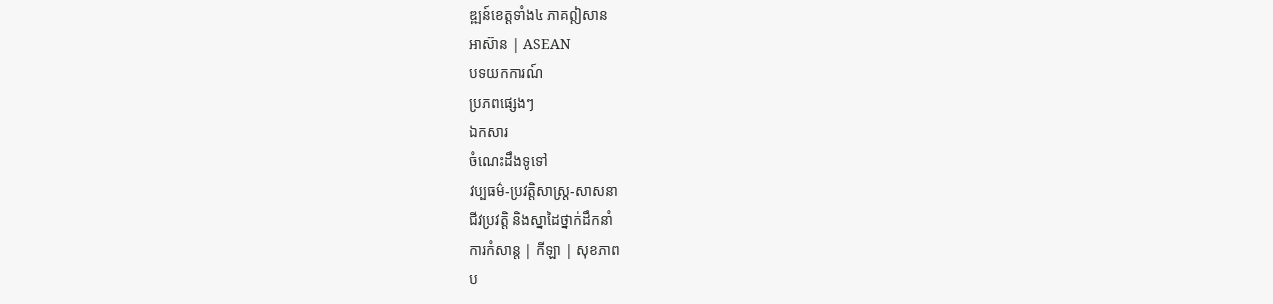ឌ្ឍន៍ខេត្តទាំង៤ ភាគឦសាន
អាស៊ាន | ASEAN
បទយកការណ៍
ប្រភពផ្សេងៗ
ឯកសារ
ចំណេះដឹងទូទៅ
វប្បធម៌-ប្រវត្តិសាស្រ្ដ-សាសនា
ជីវប្រវត្តិ និងស្នាដៃថ្នាក់ដឹកនាំ
ការកំសាន្ត | កីឡា | សុខភាព
ប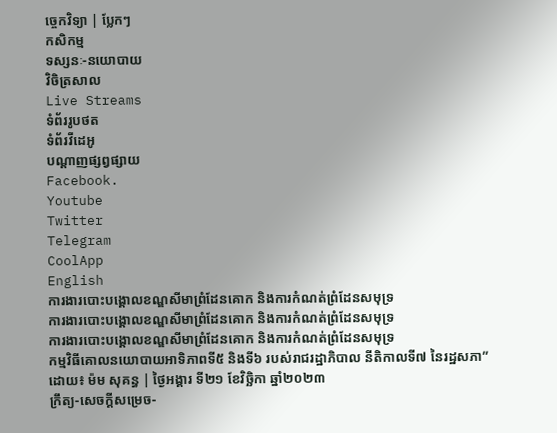ច្ចេកវិទ្យា | ប្លែកៗ
កសិកម្ម
ទស្សនៈ-នយោបាយ
វិចិត្រសាល
Live Streams
ទំព័ររូបថត
ទំព័រវីដេអូ
បណ្តាញផ្សព្វផ្សាយ
Facebook.
Youtube
Twitter
Telegram
CoolApp
English
ការងារបោះបង្គោលខណ្ឌសីមាព្រំដែនគោក និងការកំណត់ព្រំដែនសមុទ្រ
ការងារបោះបង្គោលខណ្ឌសីមាព្រំដែនគោក និងការកំណត់ព្រំដែនសមុទ្រ
ការងារបោះបង្គោលខណ្ឌសីមាព្រំដែនគោក និងការកំណត់ព្រំដែនសមុទ្រ
កម្មវិធីគោលនយោបាយអាទិភាពទី៥ និងទី៦ របស់រាជរដ្ឋាភិបាល នីតិកាលទី៧ នៃរដ្ឋសភា”
ដោយ៖ ម៉ម សុគន្ធ | ថ្ងៃអង្គារ ទី២១ ខែវិច្ឆិកា ឆ្នាំ២០២៣
ក្រឹត្យ-សេចក្តីសម្រេច-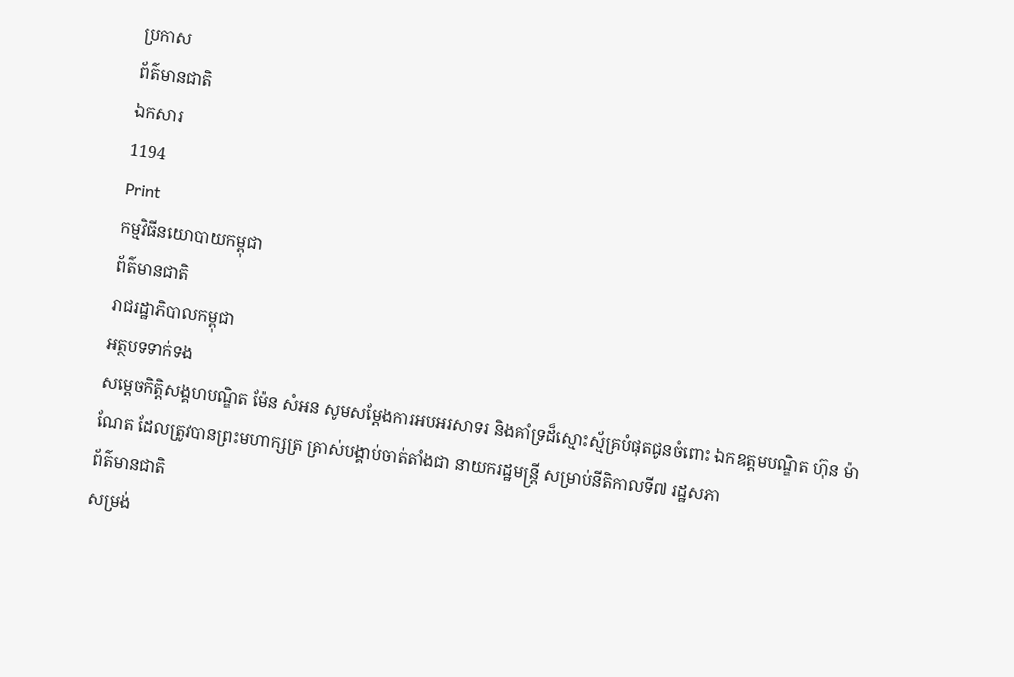ប្រកាស
ព័ត៌មានជាតិ
ឯកសារ
1194
Print
កម្មវិធីនយោបាយកម្ពុជា
ព័ត៌មានជាតិ
រាជរដ្ឋាភិបាលកម្ពុជា
អត្ថបទទាក់ទង
សម្តេចកិត្តិសង្គហបណ្ឌិត ម៉ែន សំអន សូមសម្តែងការអបអរសាទរ និងគាំទ្រដ៏ស្មោះស្ម័គ្របំផុតជូនចំពោះ ឯកឧត្តមបណ្ឌិត ហ៊ុន ម៉ាណែត ដែលត្រូវបានព្រះមហាក្សត្រ ត្រាស់បង្គាប់ចាត់តាំងជា នាយករដ្ឋមន្ត្រី សម្រាប់នីតិកាលទី៧ រដ្ឋសភា
ព័ត៌មានជាតិ
សម្រង់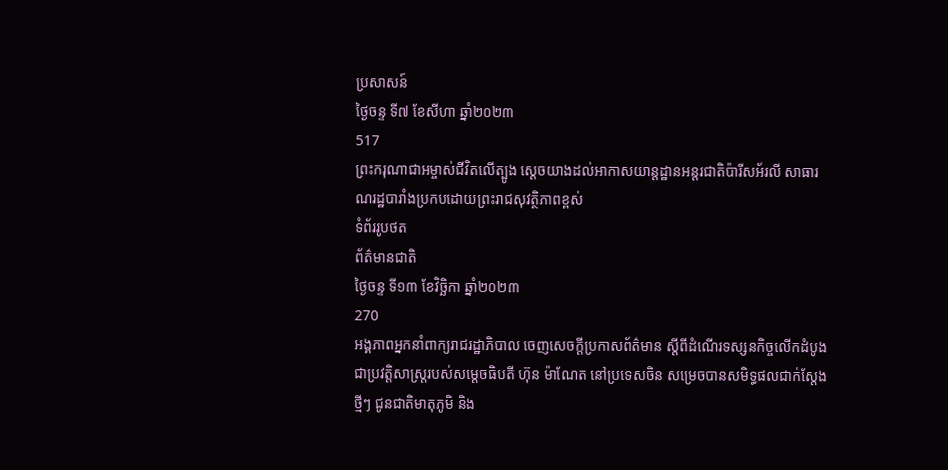ប្រសាសន៍
ថ្ងៃចន្ទ ទី៧ ខែសីហា ឆ្នាំ២០២៣
517
ព្រះករុណាជាអម្ចាស់ជីវិតលើត្បូង ស្តេចយាងដល់អាកាសយាន្តដ្ឋានអន្តរជាតិប៉ារីសអ័រលី សាធារណរដ្ឋបារាំងប្រកបដោយព្រះរាជសុវត្ថិភាពខ្ពស់
ទំព័ររូបថត
ព័ត៌មានជាតិ
ថ្ងៃចន្ទ ទី១៣ ខែវិច្ឆិកា ឆ្នាំ២០២៣
270
អង្គភាពអ្នកនាំពាក្យរាជរដ្ឋាភិបាល ចេញសេចក្តីប្រកាសព័ត៌មាន ស្តីពីដំណើរទស្សនកិច្ចលើកដំបូងជាប្រវត្តិសាស្ត្ររបស់សម្តេចធិបតី ហ៊ុន ម៉ាណែត នៅប្រទេសចិន សម្រេចបានសមិទ្ធផលជាក់ស្តែងថ្មីៗ ជូនជាតិមាតុភូមិ និង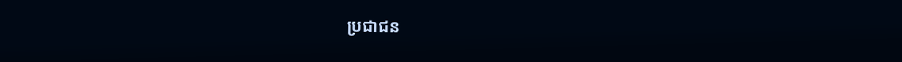ប្រជាជន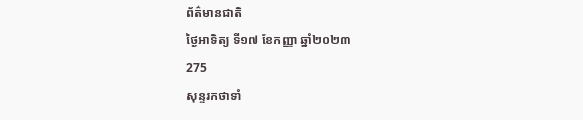ព័ត៌មានជាតិ
ថ្ងៃអាទិត្យ ទី១៧ ខែកញ្ញា ឆ្នាំ២០២៣
275
សុន្ទរកថាទាំ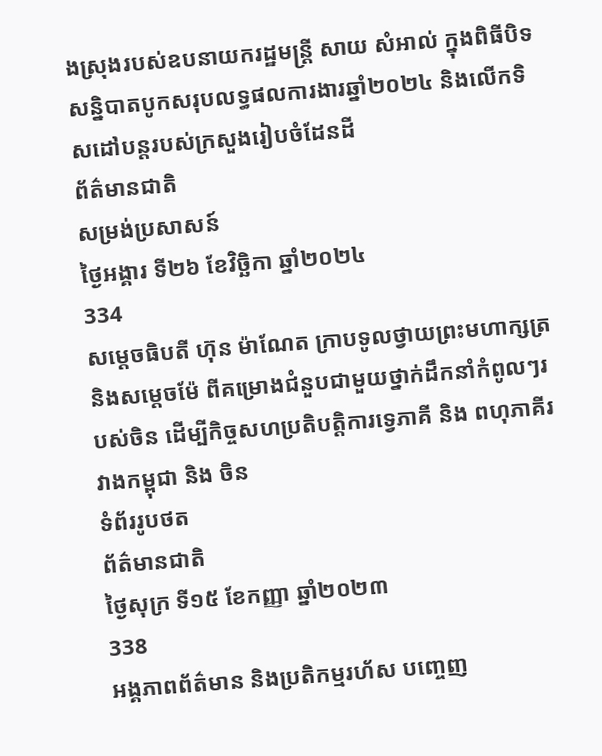ងស្រុងរបស់ឧបនាយករដ្ឋមន្ដ្រី សាយ សំអាល់ ក្នុងពិធីបិទសន្និបាតបូកសរុបលទ្ធផលការងារឆ្នាំ២០២៤ និងលើកទិសដៅបន្ដរបស់ក្រសួងរៀបចំដែនដី
ព័ត៌មានជាតិ
សម្រង់ប្រសាសន៍
ថ្ងៃអង្គារ ទី២៦ ខែវិច្ឆិកា ឆ្នាំ២០២៤
334
សម្តេចធិបតី ហ៊ុន ម៉ាណែត ក្រាបទូលថ្វាយព្រះមហាក្សត្រ និងសម្តេចម៉ែ ពីគម្រោងជំនួបជាមួយថ្នាក់ដឹកនាំកំពូលៗរបស់ចិន ដើម្បីកិច្ចសហប្រតិបត្តិការទ្វេភាគី និង ពហុភាគីរវាងកម្ពុជា និង ចិន
ទំព័ររូបថត
ព័ត៌មានជាតិ
ថ្ងៃសុក្រ ទី១៥ ខែកញ្ញា ឆ្នាំ២០២៣
338
អង្គភាពព័ត៌មាន និងប្រតិកម្មរហ័ស បញ្ចេញ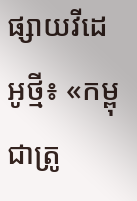ផ្សាយវីដេអូថ្មី៖ «កម្ពុជាត្រូ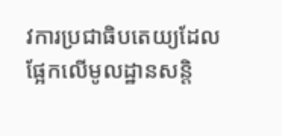វការប្រជាធិបតេយ្យដែលផ្អែកលើមូលដ្ឋានសន្តិ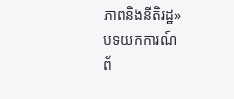ភាពនិងនីតិរដ្ឋ»
បទយកការណ៍
ព័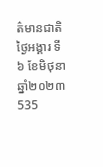ត៌មានជាតិ
ថ្ងៃអង្គារ ទី៦ ខែមិថុនា ឆ្នាំ២០២៣
535